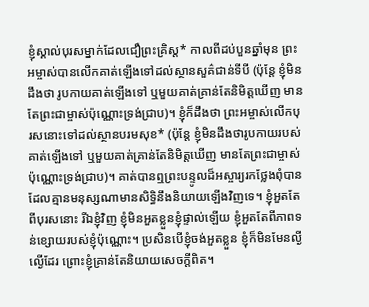ខ្ញុំស្គាល់បុរសម្នាក់ដែលជឿព្រះគ្រិស្ត* កាលពីដប់បួនឆ្នាំមុន ព្រះអម្ចាស់បានលើកគាត់ឡើងទៅដល់ស្ថានសួគ៌ជាន់ទីបី (ប៉ុន្តែ ខ្ញុំមិនដឹងថា រូបកាយគាត់ឡើងទៅ ឬមួយគាត់គ្រាន់តែនិមិត្តឃើញ មានតែព្រះជាម្ចាស់ប៉ុណ្ណោះទ្រង់ជ្រាប)។ ខ្ញុំក៏ដឹងថា ព្រះអម្ចាស់លើកបុរសនោះទៅដល់ស្ថានបរមសុខ* (ប៉ុន្តែ ខ្ញុំមិនដឹងថារូបកាយរបស់គាត់ឡើងទៅ ឬមួយគាត់គ្រាន់តែនិមិត្តឃើញ មានតែព្រះជាម្ចាស់ប៉ុណ្ណោះទ្រង់ជ្រាប)។ គាត់បានឮព្រះបន្ទូលដ៏អស្ចារ្យរកថ្លែងពុំបាន ដែលគ្មានមនុស្សណាមានសិទ្ធិនឹងនិយាយឡើងវិញទេ។ ខ្ញុំអួតតែពីបុរសនោះ រីឯខ្ញុំវិញ ខ្ញុំមិនអួតខ្លួនខ្ញុំផ្ទាល់ឡើយ ខ្ញុំអួតតែពីភាពទន់ខ្សោយរបស់ខ្ញុំប៉ុណ្ណោះ។ ប្រសិនបើខ្ញុំចង់អួតខ្លួន ខ្ញុំក៏មិនមែនល្ងីល្ងើដែរ ព្រោះខ្ញុំគ្រាន់តែនិយាយសេចក្ដីពិត។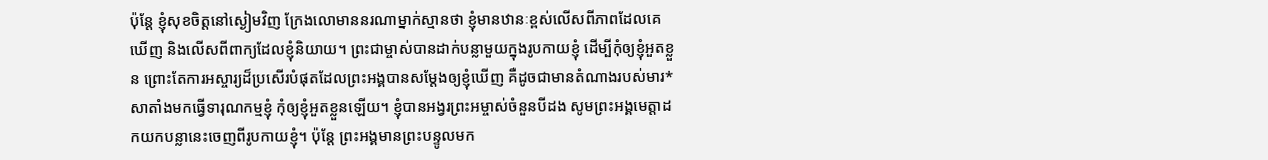ប៉ុន្តែ ខ្ញុំសុខចិត្តនៅស្ងៀមវិញ ក្រែងលោមាននរណាម្នាក់ស្មានថា ខ្ញុំមានឋានៈខ្ពស់លើសពីភាពដែលគេឃើញ និងលើសពីពាក្យដែលខ្ញុំនិយាយ។ ព្រះជាម្ចាស់បានដាក់បន្លាមួយក្នុងរូបកាយខ្ញុំ ដើម្បីកុំឲ្យខ្ញុំអួតខ្លួន ព្រោះតែការអស្ចារ្យដ៏ប្រសើរបំផុតដែលព្រះអង្គបានសម្តែងឲ្យខ្ញុំឃើញ គឺដូចជាមានតំណាងរបស់មារ*សាតាំងមកធ្វើទារុណកម្មខ្ញុំ កុំឲ្យខ្ញុំអួតខ្លួនឡើយ។ ខ្ញុំបានអង្វរព្រះអម្ចាស់ចំនួនបីដង សូមព្រះអង្គមេត្តាដកយកបន្លានេះចេញពីរូបកាយខ្ញុំ។ ប៉ុន្តែ ព្រះអង្គមានព្រះបន្ទូលមក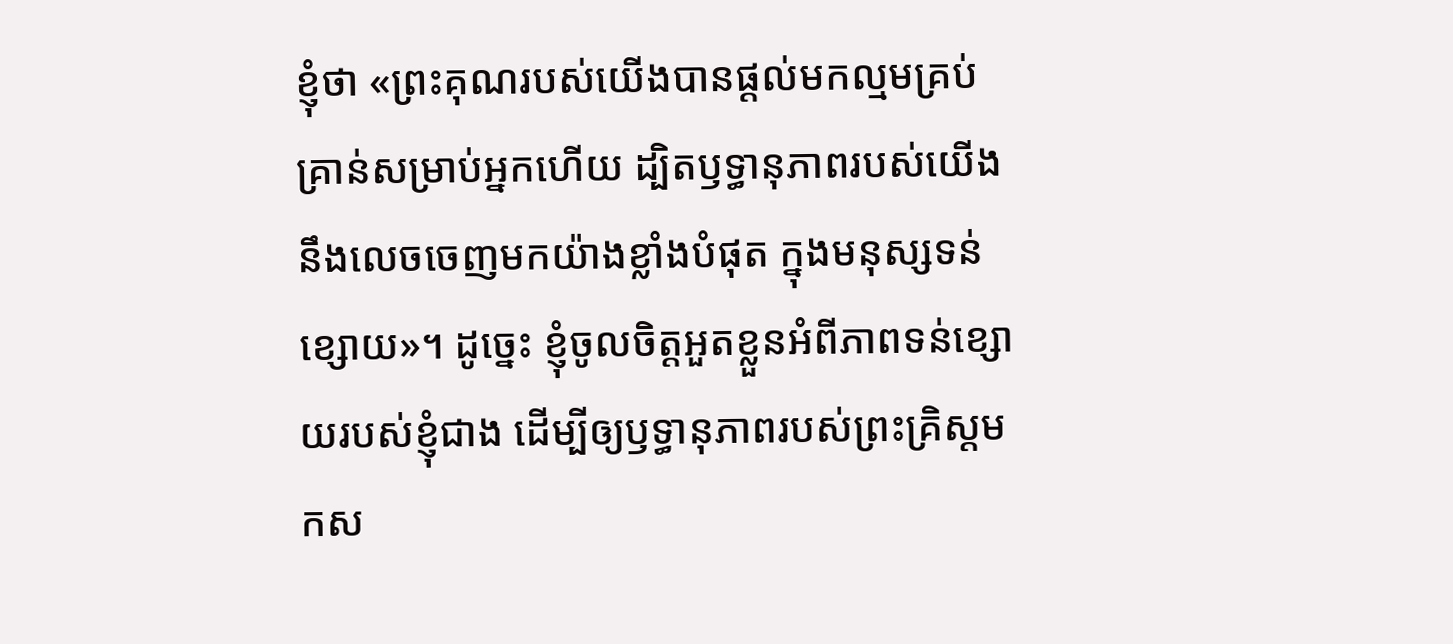ខ្ញុំថា «ព្រះគុណរបស់យើងបានផ្ដល់មកល្មមគ្រប់គ្រាន់សម្រាប់អ្នកហើយ ដ្បិតឫទ្ធានុភាពរបស់យើងនឹងលេចចេញមកយ៉ាងខ្លាំងបំផុត ក្នុងមនុស្សទន់ខ្សោយ»។ ដូច្នេះ ខ្ញុំចូលចិត្តអួតខ្លួនអំពីភាពទន់ខ្សោយរបស់ខ្ញុំជាង ដើម្បីឲ្យឫទ្ធានុភាពរបស់ព្រះគ្រិស្តមកស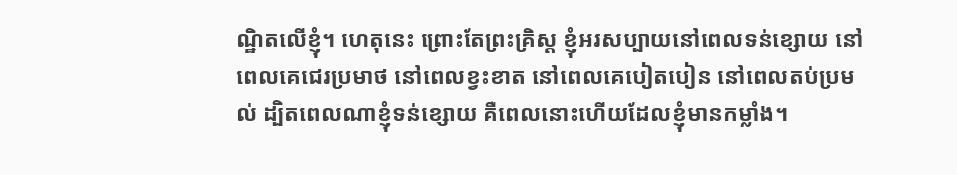ណ្ឋិតលើខ្ញុំ។ ហេតុនេះ ព្រោះតែព្រះគ្រិស្ត ខ្ញុំអរសប្បាយនៅពេលទន់ខ្សោយ នៅពេលគេជេរប្រមាថ នៅពេលខ្វះខាត នៅពេលគេបៀតបៀន នៅពេលតប់ប្រមល់ ដ្បិតពេលណាខ្ញុំទន់ខ្សោយ គឺពេលនោះហើយដែលខ្ញុំមានកម្លាំង។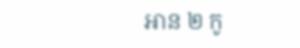អាន ២ កូ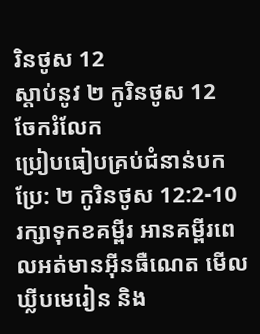រិនថូស 12
ស្ដាប់នូវ ២ កូរិនថូស 12
ចែករំលែក
ប្រៀបធៀបគ្រប់ជំនាន់បកប្រែ: ២ កូរិនថូស 12:2-10
រក្សាទុកខគម្ពីរ អានគម្ពីរពេលអត់មានអ៊ីនធឺណេត មើលឃ្លីបមេរៀន និង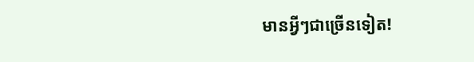មានអ្វីៗជាច្រើនទៀត!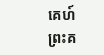គេហ៍
ព្រះគ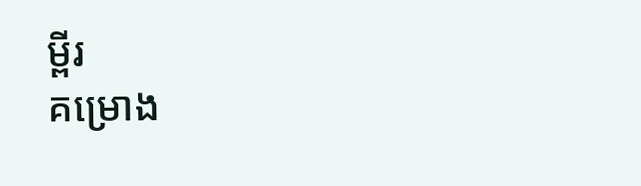ម្ពីរ
គម្រោង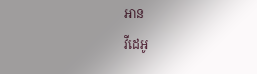អាន
វីដេអូ